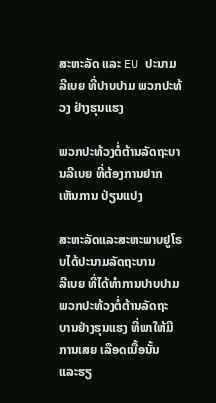ສະຫະລັດ ແລະ EU ປະນາມລີເບຍ ທີ່ປາບປາມ ພວກປະທ້ວງ ຢ່າງຮຸນແຮງ

ພວກປະທ້ວງຕໍ່ຕ້ານລັດຖະບານລີເບຍ ທີ່ຕ້ອງການຢາກເຫັນການ ປ່ຽນແປງ

ສະຫະລັດແລະສະຫະພາບຢູໂຣບໄດ້ປະນາມລັດຖະບານ
ລີເບຍ ທີ່ໄດ້ທໍາການປາບປາມພວກປະທ້ວງຕໍ່ຕ້ານລັດຖະ
ບານຢ່າງຮຸນແຮງ ທີ່ພາໃຫ້ມີການເສຍ ເລືອດເນື້ອນັ້ນ
ແລະຮຽ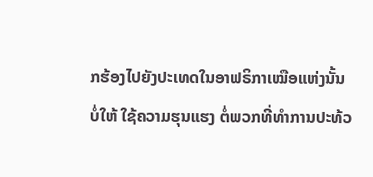ກຮ້ອງໄປຍັງປະເທດໃນອາຟຣິກາເໝືອແຫ່ງນັ້ນ
ບໍ່ໃຫ້ ໃຊ້ຄວາມຮຸນແຮງ ຕໍ່ພວກທີ່ທໍາການປະທ້ວ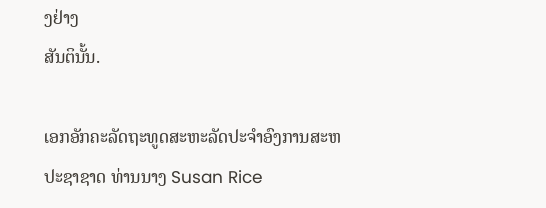ງຢ່າງ
ສັນຕິນັ້ນ.

ເອກອັກຄະລັດຖະທູດສະຫະລັດປະຈໍາອົງການສະຫ
ປະຊາຊາດ ທ່ານນາງ Susan Rice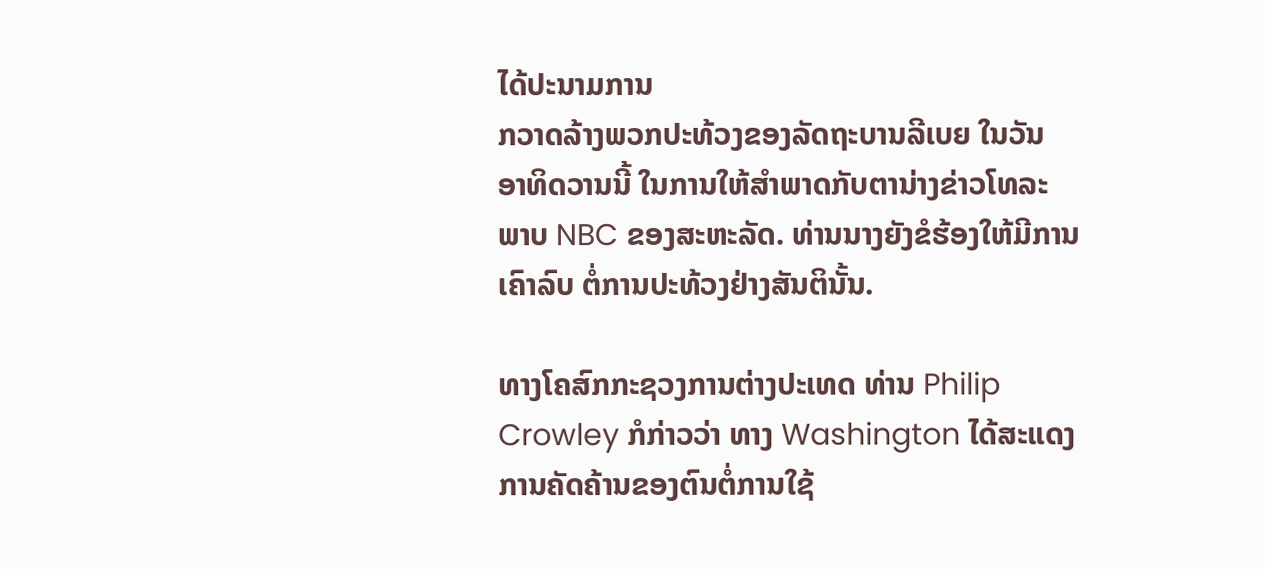ໄດ້ປະນາມການ
ກວາດລ້າງພວກປະທ້ວງຂອງລັດຖະບານລີເບຍ ໃນວັນ
ອາທິດວານນີ້ ໃນການໃຫ້ສໍາພາດກັບຕານ່າງຂ່າວໂທລະ
ພາບ NBC ຂອງສະຫະລັດ. ທ່ານນາງຍັງຂໍຮ້ອງໃຫ້ມີການເຄົາລົບ ຕໍ່ການປະທ້ວງຢ່າງສັນຕິນັ້ນ.

ທາງໂຄສົກກະຊວງການຕ່າງປະເທດ ທ່ານ Philip
Crowley ກໍກ່າວວ່າ ທາງ Washington ໄດ້ສະແດງ
ການຄັດຄ້ານຂອງຕົນຕໍ່ການໃຊ້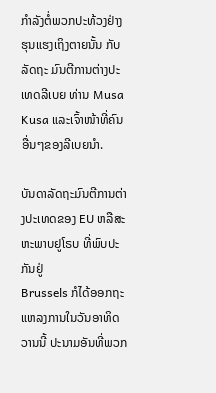ກໍາລັງຕໍ່ພວກປະທ້ວງຢ່າງຮຸນແຮງເຖິງຕາຍນັ້ນ ກັບລັດຖະ ມົນຕີການຕ່າງປະເທດລີເບຍ ທ່ານ Musa Kusa ແລະເຈົ້າໜ້າທີ່ຄົນອື່ນໆຂອງລີເບຍນໍາ.

ບັນດາລັດຖະມົນຕີການຕ່າງປະເທດຂອງ EU ຫລືສະຫະພາບຢູໂຣບ ທີ່ພົບປະກັນຢູ່
Brussels ກໍໄດ້ອອກຖະແຫລງການໃນວັນອາທິດວານນີ້ ປະນາມອັນທີ່ພວກ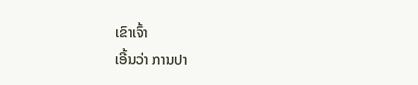ເຂົາເຈົ້າ
ເອີ້ນວ່າ ການປາ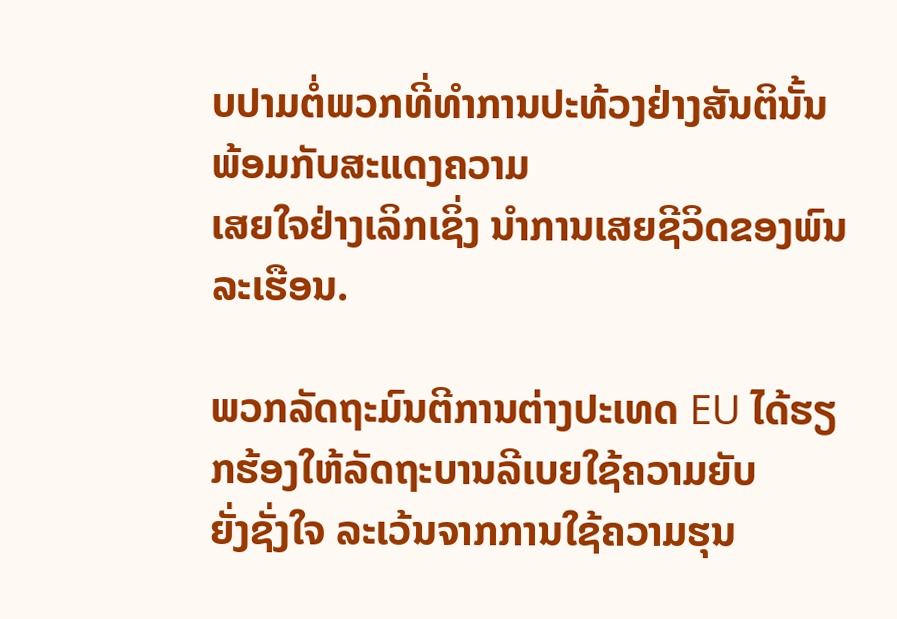ບປາມຕໍ່ພວກທີ່ທໍາການປະທ້ວງຢ່າງສັນຕິນັ້ນ ພ້ອມກັບສະແດງຄວາມ
ເສຍໃຈຢ່າງເລິກເຊິ່ງ ນໍາການເສຍຊີວິດຂອງພົນລະເຮືອນ.

ພວກລັດຖະມົນຕີການຕ່າງປະເທດ EU ໄດ້ຮຽກຮ້ອງໃຫ້ລັດຖະບານລີເບຍໃຊ້ຄວາມຍັບ
ຍັ່ງຊັ່ງໃຈ ລະເວ້ນຈາກການໃຊ້ຄວາມຮຸນ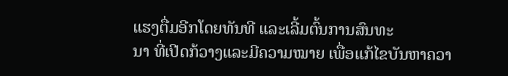ແຮງຕື່ມອີກໂດຍທັນທີ ແລະເລີ້ມຕົ້ນການສົນທະ
ນາ ທີ່ເປີດກ້ວາງແລະມີຄວາມໝາຍ ເພື່ອແກ້ໄຂບັນຫາຄວາ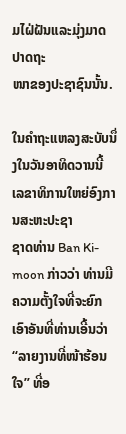ມໄຝ່ຝັນແລະມຸ່ງມາດປາດຖະ
ໜາຂອງປະຊາຊົນນັ້ນ.

ໃນຄໍາຖະແຫລງສະບັບນຶ່ງໃນວັນອາທິດວານນີ້ ເລຂາທິການໃຫຍ່ອົງການສະຫະປະຊາ
ຊາດທ່ານ Ban Ki-moon ກ່າວວ່າ ທ່ານມີຄວາມຕັ້ງໃຈທີ່ຈະຍົກເອົາອັນທີ່ທ່ານເອີ້ນວ່າ
“ລາຍງານທີ່ໜ້າຮ້ອນໃຈ” ທີ່ອ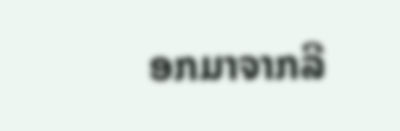ອກມາຈາກລີ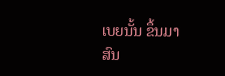ເບຍນັ້ນ ຂຶ້ນມາສົນ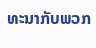ທະນາກັບພວກ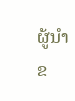ຜູ້ນໍາຂ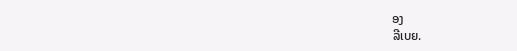ອງ
ລີເບຍ.